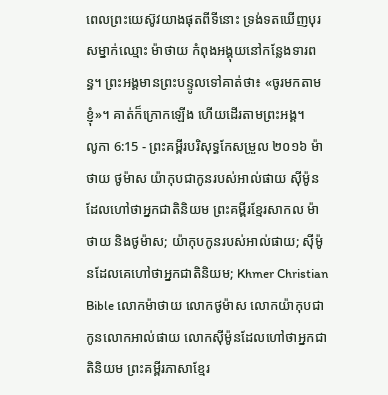ពេលព្រះយេស៊ូវយាងផុតពីទីនោះ ទ្រង់ទតឃើញបុរសម្នាក់ឈ្មោះ ម៉ាថាយ កំពុងអង្គុយនៅកន្លែងទារពន្ធ។ ព្រះអង្គមានព្រះបន្ទូលទៅគាត់ថា៖ «ចូរមកតាមខ្ញុំ»។ គាត់ក៏ក្រោកឡើង ហើយដើរតាមព្រះអង្គ។
លូកា 6:15 - ព្រះគម្ពីរបរិសុទ្ធកែសម្រួល ២០១៦ ម៉ាថាយ ថូម៉ាស យ៉ាកុបជាកូនរបស់អាល់ផាយ ស៊ីម៉ូន ដែលហៅថាអ្នកជាតិនិយម ព្រះគម្ពីរខ្មែរសាកល ម៉ាថាយ និងថូម៉ាស; យ៉ាកុបកូនរបស់អាល់ផាយ; ស៊ីម៉ូនដែលគេហៅថាអ្នកជាតិនិយម; Khmer Christian Bible លោកម៉ាថាយ លោកថូម៉ាស លោកយ៉ាកុបជាកូនលោកអាល់ផាយ លោកស៊ីម៉ូនដែលហៅថាអ្នកជាតិនិយម ព្រះគម្ពីរភាសាខ្មែរ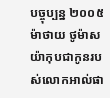បច្ចុប្បន្ន ២០០៥ ម៉ាថាយ ថូម៉ាស យ៉ាកុបជាកូនរបស់លោកអាល់ផា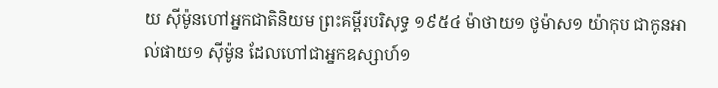យ ស៊ីម៉ូនហៅអ្នកជាតិនិយម ព្រះគម្ពីរបរិសុទ្ធ ១៩៥៤ ម៉ាថាយ១ ថូម៉ាស១ យ៉ាកុប ជាកូនអាល់ផាយ១ ស៊ីម៉ូន ដែលហៅជាអ្នកឧស្សាហ៍១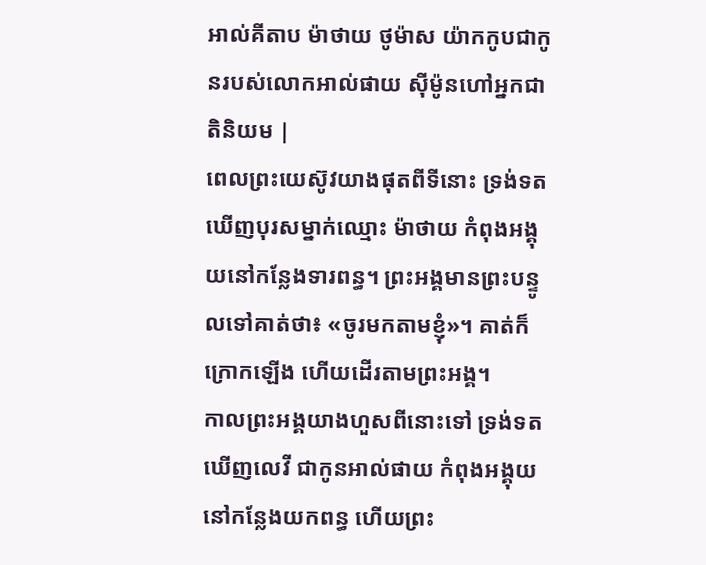អាល់គីតាប ម៉ាថាយ ថូម៉ាស យ៉ាកកូបជាកូនរបស់លោកអាល់ផាយ ស៊ីម៉ូនហៅអ្នកជាតិនិយម |
ពេលព្រះយេស៊ូវយាងផុតពីទីនោះ ទ្រង់ទតឃើញបុរសម្នាក់ឈ្មោះ ម៉ាថាយ កំពុងអង្គុយនៅកន្លែងទារពន្ធ។ ព្រះអង្គមានព្រះបន្ទូលទៅគាត់ថា៖ «ចូរមកតាមខ្ញុំ»។ គាត់ក៏ក្រោកឡើង ហើយដើរតាមព្រះអង្គ។
កាលព្រះអង្គយាងហួសពីនោះទៅ ទ្រង់ទតឃើញលេវី ជាកូនអាល់ផាយ កំពុងអង្គុយនៅកន្លែងយកពន្ធ ហើយព្រះ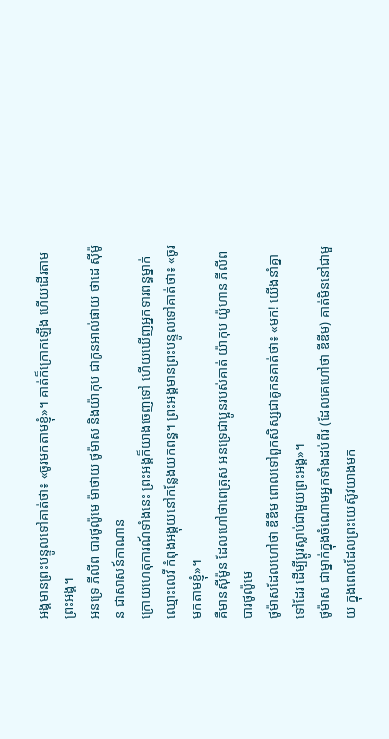អង្គមានព្រះបន្ទូលទៅគាត់ថា៖ «ចូរមកតាមខ្ញុំ»។ គាត់ក៏ក្រោកឡើង ហើយដើរតាមព្រះអង្គ។
អនទ្រេ ភីលីព បារថូល៉ូមេ ម៉ាថាយ ថូម៉ាស និងយ៉ាកុប ជាកូនអាល់ផាយ ថាដេ ស៊ីម៉ូន ជាសាសន៍កាណាន
ក្រោយហេតុការណ៍ទាំងនេះ ព្រះអង្គក៏យាងចេញទៅ ហើយឃើញអ្នកទារពន្ធម្នាក់ ឈ្មោះលេវី កំពុងអង្គុយនៅកន្លែងយកពន្ធ។ ព្រះអង្គមានព្រះបន្ទូលទៅគាត់ថា៖ «ចូរមកតាមខ្ញុំ»។
គឺមានស៊ីម៉ូន ដែលហៅថាពេត្រុស អនទ្រេជាប្អូនរបស់គាត់ យ៉ាកុប យ៉ូហាន ភីលីព បារថូល៉ូមេ
ថូម៉ាសដែលហៅថា ឌីឌីម ពោលទៅពួកសិស្សជាគូកនគាត់ថា៖ «មក! យើងនាំគ្នាទៅដែរ ដើម្បីប្តូរស្លាប់ជាមួយព្រះអង្គ»។
ថូម៉ាស ជាម្នាក់ក្នុងចំណោមអ្នកទាំងដប់ពីរ (ដែលគេហៅថា ឌីឌីម) គាត់មិននៅជាមួយ ក្នុងពេលដែលព្រះយេស៊ូវយាងមក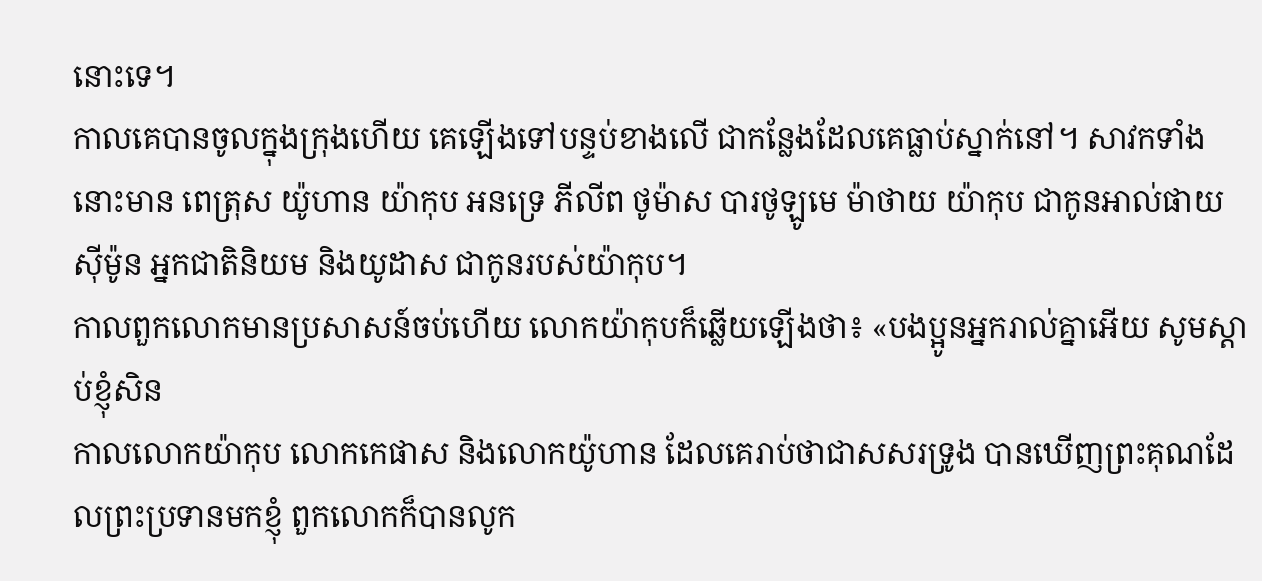នោះទេ។
កាលគេបានចូលក្នុងក្រុងហើយ គេឡើងទៅបន្ទប់ខាងលើ ជាកន្លែងដែលគេធ្លាប់ស្នាក់នៅ។ សាវកទាំងនោះមាន ពេត្រុស យ៉ូហាន យ៉ាកុប អនទ្រេ ភីលីព ថូម៉ាស បារថូឡូមេ ម៉ាថាយ យ៉ាកុប ជាកូនអាល់ផាយ ស៊ីម៉ូន អ្នកជាតិនិយម និងយូដាស ជាកូនរបស់យ៉ាកុប។
កាលពួកលោកមានប្រសាសន៍ចប់ហើយ លោកយ៉ាកុបក៏ឆ្លើយឡើងថា៖ «បងប្អូនអ្នករាល់គ្នាអើយ សូមស្តាប់ខ្ញុំសិន
កាលលោកយ៉ាកុប លោកកេផាស និងលោកយ៉ូហាន ដែលគេរាប់ថាជាសសរទ្រូង បានឃើញព្រះគុណដែលព្រះប្រទានមកខ្ញុំ ពួកលោកក៏បានលូក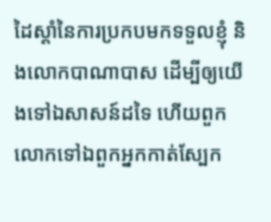ដៃស្តាំនៃការប្រកបមកទទួលខ្ញុំ និងលោកបាណាបាស ដើម្បីឲ្យយើងទៅឯសាសន៍ដទៃ ហើយពួកលោកទៅឯពួកអ្នកកាត់ស្បែក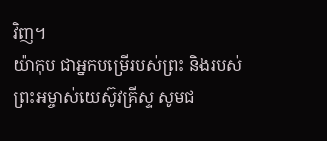វិញ។
យ៉ាកុប ជាអ្នកបម្រើរបស់ព្រះ និងរបស់ព្រះអម្ចាស់យេស៊ូវគ្រីស្ទ សូមជ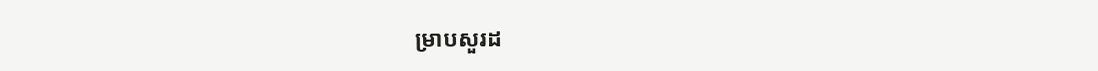ម្រាបសួរដ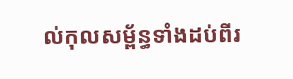ល់កុលសម្ព័ន្ធទាំងដប់ពីរ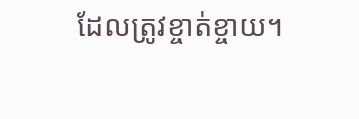ដែលត្រូវខ្ចាត់ខ្ចាយ។